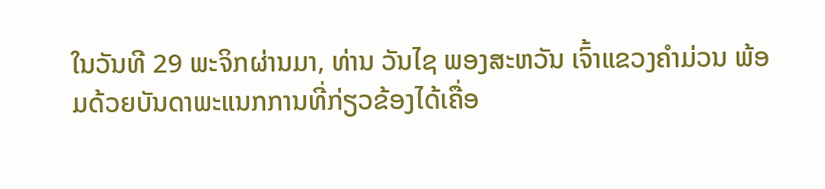ໃນວັນທີ 29 ພະຈິກຜ່ານມາ, ທ່ານ ວັນໄຊ ພອງສະຫວັນ ເຈົ້າແຂວງຄຳມ່ວນ ພ້ອມດ້ວຍບັນດາພະແນກການທີ່ກ່ຽວຂ້ອງໄດ້ເຄື່ອ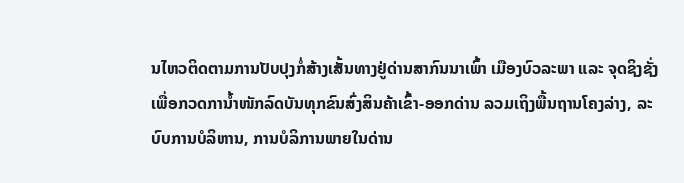ນໄຫວຕິດຕາມການປັບປຸງກໍ່ສ້າງເສັ້ນທາງຢູ່ດ່ານສາກົນນາເພົ້າ ເມືອງບົວລະພາ ແລະ ຈຸດຊິງຊັ່ງເພື່ອກວດການໍ້າໜັກລົດບັນທຸກຂົນສົ່ງສິນຄ້າເຂົ້າ-ອອກດ່ານ ລວມເຖິງພື້ນຖານໂຄງລ່າງ, ລະບົບການບໍລິຫານ, ການບໍລິການພາຍໃນດ່ານ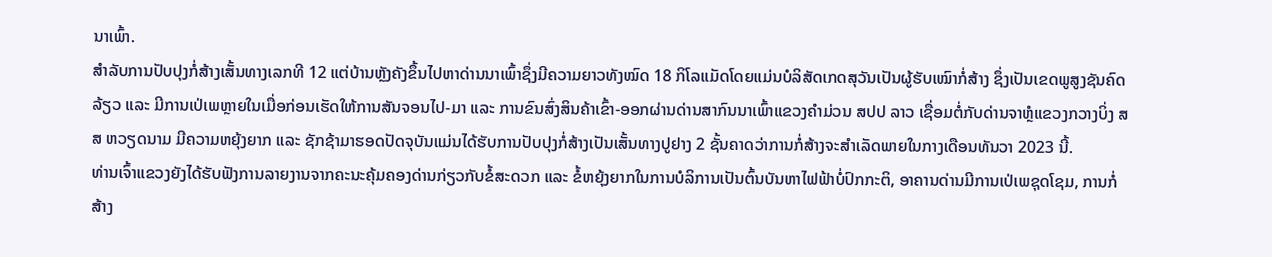ນາເພົ້າ.
ສຳລັບການປັບປຸງກໍ່ສ້າງເສັ້ນທາງເລກທີ 12 ແຕ່ບ້ານຫຼັງຄັງຂຶ້ນໄປຫາດ່ານນາເພົ້າຊຶ່ງມີຄວາມຍາວທັງໝົດ 18 ກິໂລແມັດໂດຍແມ່ນບໍລິສັດເກດສຸວັນເປັນຜູ້ຮັບເໝົາກໍ່ສ້າງ ຊຶ່ງເປັນເຂດພູສູງຊັນຄົດລ້ຽວ ແລະ ມີການເປ່ເພຫຼາຍໃນເມື່ອກ່ອນເຮັດໃຫ້ການສັນຈອນໄປ-ມາ ແລະ ການຂົນສົ່ງສິນຄ້າເຂົ້າ-ອອກຜ່ານດ່ານສາກົນນາເພົ້າແຂວງຄຳມ່ວນ ສປປ ລາວ ເຊື່ອມຕໍ່ກັບດ່ານຈາຫຼໍແຂວງກວາງບິ່ງ ສສ ຫວຽດນາມ ມີຄວາມຫຍຸ້ງຍາກ ແລະ ຊັກຊ້າມາຮອດປັດຈຸບັນແມ່ນໄດ້ຮັບການປັບປຸງກໍ່ສ້າງເປັນເສັ້ນທາງປູຢາງ 2 ຊັ້ນຄາດວ່າການກໍ່ສ້າງຈະສຳເລັດພາຍໃນກາງເດືອນທັນວາ 2023 ນີ້.
ທ່ານເຈົ້າແຂວງຍັງໄດ້ຮັບຟັງການລາຍງານຈາກຄະນະຄຸ້ມຄອງດ່ານກ່ຽວກັບຂໍ້ສະດວກ ແລະ ຂໍ້ຫຍຸ້ງຍາກໃນການບໍລິການເປັນຕົ້ນບັນຫາໄຟຟ້າບໍ່ປົກກະຕິ, ອາຄານດ່ານມີການເປ່ເພຊຸດໂຊມ, ການກໍ່ສ້າງ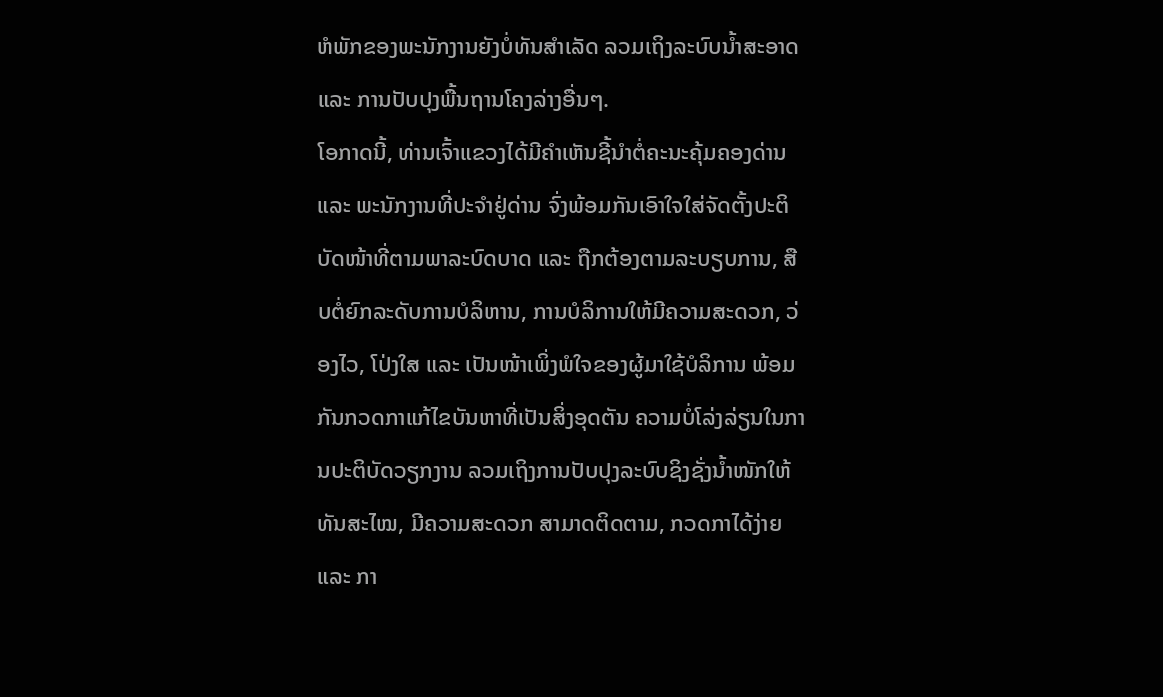ຫໍພັກຂອງພະນັກງານຍັງບໍ່ທັນສຳເລັດ ລວມເຖິງລະບົບນໍ້າສະອາດ ແລະ ການປັບປຸງພື້ນຖານໂຄງລ່າງອື່ນໆ.
ໂອກາດນີ້, ທ່ານເຈົ້າແຂວງໄດ້ມີຄຳເຫັນຊີ້ນຳຕໍ່ຄະນະຄຸ້ມຄອງດ່ານ ແລະ ພະນັກງານທີ່ປະຈຳຢູ່ດ່ານ ຈົ່ງພ້ອມກັນເອົາໃຈໃສ່ຈັດຕັ້ງປະຕິບັດໜ້າທີ່ຕາມພາລະບົດບາດ ແລະ ຖືກຕ້ອງຕາມລະບຽບການ, ສືບຕໍ່ຍົກລະດັບການບໍລິຫານ, ການບໍລິການໃຫ້ມີຄວາມສະດວກ, ວ່ອງໄວ, ໂປ່ງໃສ ແລະ ເປັນໜ້າເພິ່ງພໍໃຈຂອງຜູ້ມາໃຊ້ບໍລິການ ພ້ອມກັນກວດກາແກ້ໄຂບັນຫາທີ່ເປັນສິ່ງອຸດຕັນ ຄວາມບໍ່ໂລ່ງລ່ຽນໃນການປະຕິບັດວຽກງານ ລວມເຖິງການປັບປຸງລະບົບຊິງຊັ່ງນໍ້າໜັກໃຫ້ທັນສະໄໝ, ມີຄວາມສະດວກ ສາມາດຕິດຕາມ, ກວດກາໄດ້ງ່າຍ ແລະ ກາ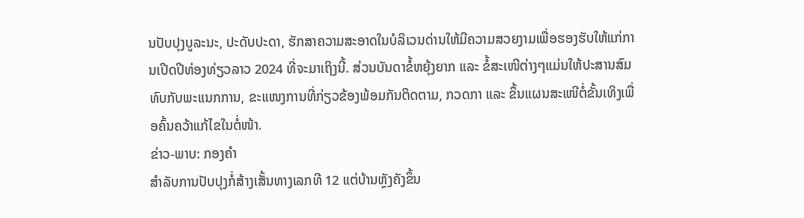ນປັບປຸງບູລະນະ, ປະດັບປະດາ, ຮັກສາຄວາມສະອາດໃນບໍລິເວນດ່ານໃຫ້ມີຄວາມສວຍງາມເພື່ອຮອງຮັບໃຫ້ແກ່ການເປີດປີທ່ອງທ່ຽວລາວ 2024 ທີ່ຈະມາເຖິງນີ້. ສ່ວນບັນດາຂໍ້ຫຍຸ້ງຍາກ ແລະ ຂໍ້ສະເໜີຕ່າງໆແມ່ນໃຫ້ປະສານສົມທົບກັບພະແນກການ, ຂະແໜງການທີ່ກ່ຽວຂ້ອງພ້ອມກັນຕິດຕາມ, ກວດກາ ແລະ ຂຶ້ນແຜນສະເໜີຕໍ່ຂັ້ນເທິງເພື່ອຄົ້ນຄວ້າແກ້ໄຂໃນຕໍ່ໜ້າ.
ຂ່າວ-ພາບ: ກອງຄຳ
ສຳລັບການປັບປຸງກໍ່ສ້າງເສັ້ນທາງເລກທີ 12 ແຕ່ບ້ານຫຼັງຄັງຂຶ້ນ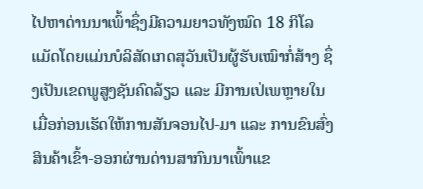ໄປຫາດ່ານນາເພົ້າຊຶ່ງມີຄວາມຍາວທັງໝົດ 18 ກິໂລແມັດໂດຍແມ່ນບໍລິສັດເກດສຸວັນເປັນຜູ້ຮັບເໝົາກໍ່ສ້າງ ຊຶ່ງເປັນເຂດພູສູງຊັນຄົດລ້ຽວ ແລະ ມີການເປ່ເພຫຼາຍໃນເມື່ອກ່ອນເຮັດໃຫ້ການສັນຈອນໄປ-ມາ ແລະ ການຂົນສົ່ງສິນຄ້າເຂົ້າ-ອອກຜ່ານດ່ານສາກົນນາເພົ້າແຂ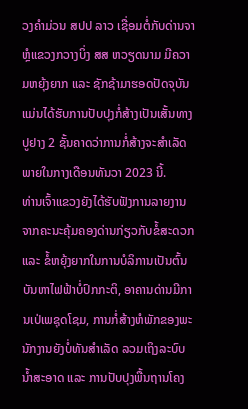ວງຄຳມ່ວນ ສປປ ລາວ ເຊື່ອມຕໍ່ກັບດ່ານຈາຫຼໍແຂວງກວາງບິ່ງ ສສ ຫວຽດນາມ ມີຄວາມຫຍຸ້ງຍາກ ແລະ ຊັກຊ້າມາຮອດປັດຈຸບັນແມ່ນໄດ້ຮັບການປັບປຸງກໍ່ສ້າງເປັນເສັ້ນທາງປູຢາງ 2 ຊັ້ນຄາດວ່າການກໍ່ສ້າງຈະສຳເລັດພາຍໃນກາງເດືອນທັນວາ 2023 ນີ້.
ທ່ານເຈົ້າແຂວງຍັງໄດ້ຮັບຟັງການລາຍງານຈາກຄະນະຄຸ້ມຄອງດ່ານກ່ຽວກັບຂໍ້ສະດວກ ແລະ ຂໍ້ຫຍຸ້ງຍາກໃນການບໍລິການເປັນຕົ້ນບັນຫາໄຟຟ້າບໍ່ປົກກະຕິ, ອາຄານດ່ານມີການເປ່ເພຊຸດໂຊມ, ການກໍ່ສ້າງຫໍພັກຂອງພະນັກງານຍັງບໍ່ທັນສຳເລັດ ລວມເຖິງລະບົບນໍ້າສະອາດ ແລະ ການປັບປຸງພື້ນຖານໂຄງ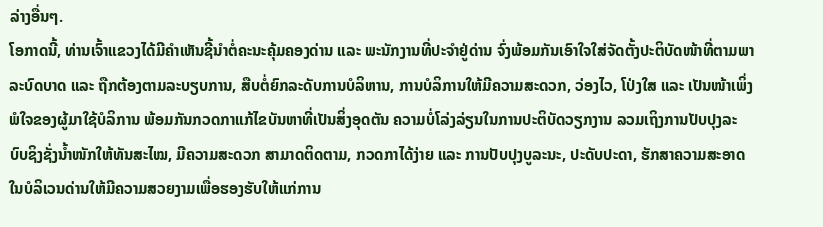ລ່າງອື່ນໆ.
ໂອກາດນີ້, ທ່ານເຈົ້າແຂວງໄດ້ມີຄຳເຫັນຊີ້ນຳຕໍ່ຄະນະຄຸ້ມຄອງດ່ານ ແລະ ພະນັກງານທີ່ປະຈຳຢູ່ດ່ານ ຈົ່ງພ້ອມກັນເອົາໃຈໃສ່ຈັດຕັ້ງປະຕິບັດໜ້າທີ່ຕາມພາລະບົດບາດ ແລະ ຖືກຕ້ອງຕາມລະບຽບການ, ສືບຕໍ່ຍົກລະດັບການບໍລິຫານ, ການບໍລິການໃຫ້ມີຄວາມສະດວກ, ວ່ອງໄວ, ໂປ່ງໃສ ແລະ ເປັນໜ້າເພິ່ງພໍໃຈຂອງຜູ້ມາໃຊ້ບໍລິການ ພ້ອມກັນກວດກາແກ້ໄຂບັນຫາທີ່ເປັນສິ່ງອຸດຕັນ ຄວາມບໍ່ໂລ່ງລ່ຽນໃນການປະຕິບັດວຽກງານ ລວມເຖິງການປັບປຸງລະບົບຊິງຊັ່ງນໍ້າໜັກໃຫ້ທັນສະໄໝ, ມີຄວາມສະດວກ ສາມາດຕິດຕາມ, ກວດກາໄດ້ງ່າຍ ແລະ ການປັບປຸງບູລະນະ, ປະດັບປະດາ, ຮັກສາຄວາມສະອາດໃນບໍລິເວນດ່ານໃຫ້ມີຄວາມສວຍງາມເພື່ອຮອງຮັບໃຫ້ແກ່ການ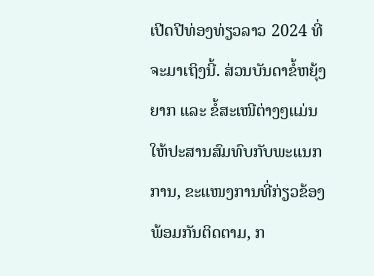ເປີດປີທ່ອງທ່ຽວລາວ 2024 ທີ່ຈະມາເຖິງນີ້. ສ່ວນບັນດາຂໍ້ຫຍຸ້ງຍາກ ແລະ ຂໍ້ສະເໜີຕ່າງໆແມ່ນໃຫ້ປະສານສົມທົບກັບພະແນກການ, ຂະແໜງການທີ່ກ່ຽວຂ້ອງພ້ອມກັນຕິດຕາມ, ກ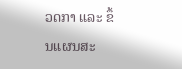ວດກາ ແລະ ຂຶ້ນແຜນສະ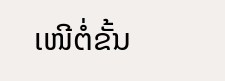ເໜີຕໍ່ຂັ້ນ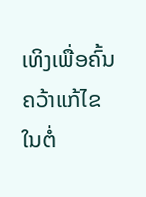ເທິງເພື່ອຄົ້ນຄວ້າແກ້ໄຂໃນຕໍ່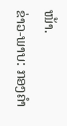ໜ້າ.
ຂ່າວ-ພາບ: ກອງຄຳ